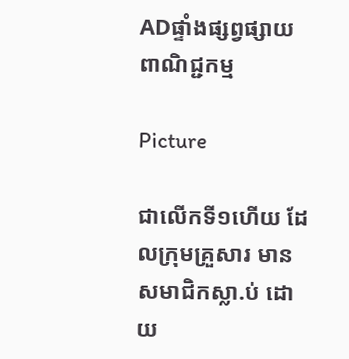ADផ្ទាំងផ្សព្វផ្សាយពាណិជ្ជកម្ម

Picture

ជាលើកទី១ហើយ ដែលក្រុមគ្រួសារ មានសមាជិកស្លា.ប់ ដោយ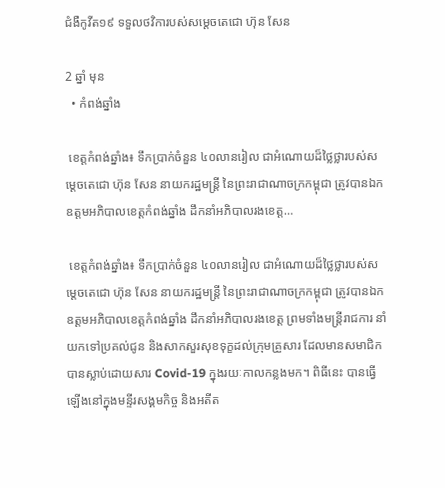ជំងឺកូវីត១៩ ទទួលថវិការបស់សម្តេចតេជោ ហ៊ុន សែន

2 ឆ្នាំ មុន
  • កំពង់ឆ្នាំង

 ខេត្តកំពង់ឆ្នាំង៖ ទឹកប្រាក់ចំនួន ៤០លានរៀល ជាអំណោយដ៏ថ្លៃថ្លារបស់សម្ដេចតេជោ ហ៊ុន សែន នាយករដ្ឋមន្ត្រី នៃព្រះរាជាណាចក្រកម្ពុជា ត្រូវបានឯកឧត្តមអភិបាលខេត្តកំពង់ឆ្នាំង ដឹកនាំអភិបាលរងខេត្ត…

 ខេត្តកំពង់ឆ្នាំង៖ ទឹកប្រាក់ចំនួន ៤០លានរៀល ជាអំណោយដ៏ថ្លៃថ្លារបស់សម្ដេចតេជោ ហ៊ុន សែន នាយករដ្ឋមន្ត្រី នៃព្រះរាជាណាចក្រកម្ពុជា ត្រូវបានឯកឧត្តមអភិបាលខេត្តកំពង់ឆ្នាំង ដឹកនាំអភិបាលរងខេត្ត ព្រមទាំងមន្ត្រីរាជការ នាំយកទៅប្រគល់ជូន និងសាកសួរសុខទុក្ខដល់ក្រុមគ្រួសារ ដែលមានសមាជិក បានស្លាប់ដោយសារ Covid-19 ក្នុងរយៈកាលកន្លងមក។ ពិធីនេះ បានធ្វើឡើងនៅក្នុងមន្ទីរសង្គមកិច្ច និងអតីត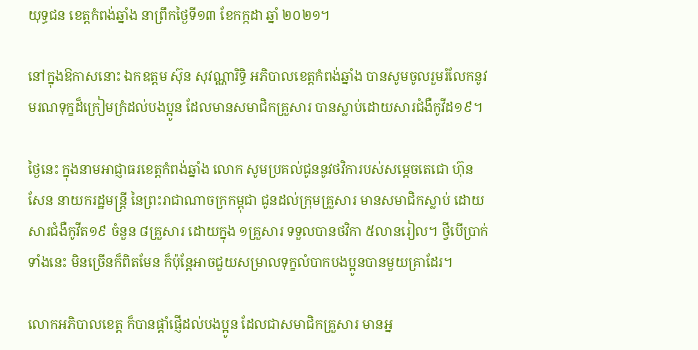យុទ្ធជន ខេត្តកំពង់ឆ្នាំង នាព្រឹកថ្ងៃទី១៣ ខែកក្កដា ឆ្នាំ ២០២១។

នៅក្នុងឱកាសនោះ ឯកឧត្តម ស៊ុន សុវណ្ណារិទ្ធិ អភិបាលខេត្តកំពង់ឆ្នាំង បានសូមចូលរួមរំលែកនូវមរណទុក្ខដ៏ក្រៀមក្រំដល់បងប្អូន ដែលមានសមាជិកគ្រួសារ បានស្លាប់ដោយសារជំងឺកូវីដ១៩។

ថ្ងៃនេះ ក្នុងនាមអាជ្ញាធរខេត្តកំពង់ឆ្នាំង លោក សូមប្រគល់ជូននូវថវិការបស់សម្តេចតេជោ ហ៊ុន សែន នាយករដ្ឋមន្ត្រី នៃព្រះរាជាណាចក្រកម្ពុជា ជូនដល់ក្រុមគ្រួសារ មានសមាជិកស្លាប់ ដោយសារជំងឺកូវីត១៩ ចំនួន ៨គ្រួសារ ដោយក្នុង ១គ្រួសារ ទទួលបានថវិកា ៥លានរៀល។ ថ្វីបើប្រាក់ទាំងនេះ មិនច្រើនក៏ពិតមែន ក៏ប៉ុន្តែអាចជួយសម្រាលទុក្ខលំបាកបងប្អូនបានមួយគ្រាដែរ។

លោកអភិបាលខេត្ត ក៏បានផ្តាំផ្ញើដល់បងប្អូន ដែលជាសមាជិកគ្រួសារ មានអ្ន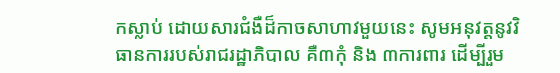កស្លាប់ ដោយសារជំងឺដ៏កាចសាហាវមួយនេះ សូមអនុវត្តនូវវិធានការរបស់រាជរដ្ឋាភិបាល គឺ៣កុំ និង ៣ការពារ ដើម្បីរួម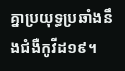គ្នាប្រយុទ្ធប្រឆាំងនឹងជំងឺកូវីដ១៩។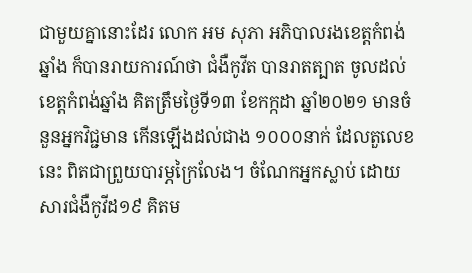ជាមួយគ្នានោះដែរ លោក អម សុភា អភិបាលរងខេត្តកំពង់ឆ្នាំង ក៏បានរាយការណ៍ថា ជំងឺកូវីត បានរាតត្បាត ចូលដល់ខេត្តកំពង់ឆ្នាំង គិតត្រឹមថ្ងៃទី១៣ ខែកក្កដា ឆ្នាំ២០២១ មានចំនួនអ្នកវិជ្ជមាន កើនឡើងដល់ជាង ១០០០នាក់ ដែលតួលេខនេះ ពិតជាព្រួយបារម្ភក្រៃលែង។ ចំណែកអ្នកស្លាប់ ដោយសារជំងឺកូវីដ១៩ គិតម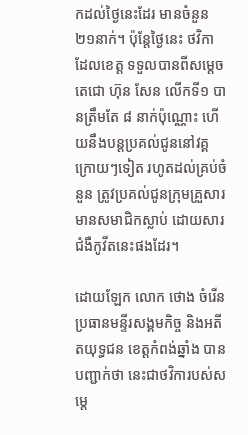កដល់ថ្ងៃនេះដែរ មានចំនួន ២១នាក់។ ប៉ុន្តែថ្ងៃនេះ ថវិកា ដែលខេត្ត ទទួលបានពីសម្ដេចតេជោ ហ៊ុន សែន លើកទី១ បានត្រឹមតែ ៨ នាក់ប៉ុណ្ណោះ ហើយនឹងបន្តប្រគល់ជូននៅវគ្គក្រោយៗទៀត រហូតដល់គ្រប់ចំនួន ត្រូវប្រគល់ជូនក្រុមគ្រួសារ មានសមាជិកស្លាប់ ដោយសារជំងឺកូវីតនេះផងដែរ។

ដោយឡែក លោក ថោង ចំរើន ប្រធានមន្ទីរសង្គមកិច្ច និងអតីតយុទ្ធជន ខេត្តកំពង់ឆ្នាំង បានបញ្ជាក់ថា នេះជាថវិការបស់សម្ដេ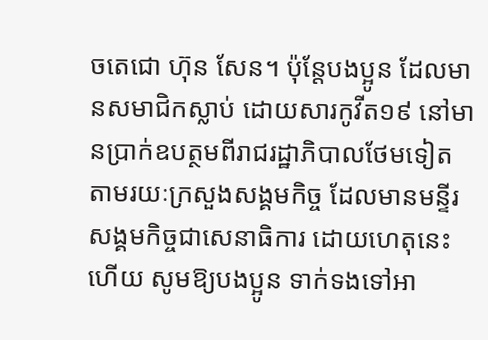ចតេជោ ហ៊ុន សែន។ ប៉ុន្តែបងប្អូន ដែលមានសមាជិកស្លាប់ ដោយសារកូវីត១៩ នៅមានប្រាក់ឧបត្ថមពីរាជរដ្ឋាភិបាលថែមទៀត តាមរយៈក្រសួងសង្គមកិច្ច ដែលមានមន្ទីរសង្គមកិច្ចជាសេនាធិការ ដោយហេតុនេះហើយ សូមឱ្យបងប្អូន ទាក់ទងទៅអា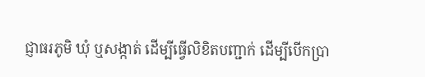ជ្ញាធរភូមិ ឃុំ ឬសង្កាត់ ដើម្បីធ្វើលិខិតបញ្ជាក់ ដើម្បីបើកប្រា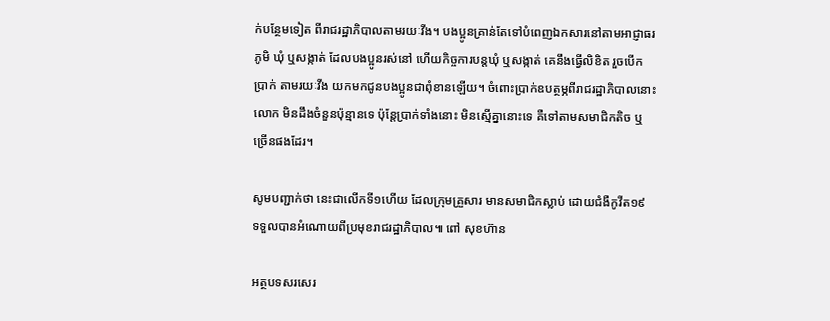ក់បន្ថែមទៀត ពីរាជរដ្ឋាភិបាលតាមរយៈវីង។ បងប្អូនគ្រាន់តែទៅបំពេញឯកសារនៅតាមអាជ្ញាធរភូមិ ឃុំ ឬសង្កាត់ ដែលបងប្អូនរស់នៅ ហើយកិច្ចការបន្តឃុំ ឬសង្កាត់ គេនឹងធ្វើលិខិត រួចបើកប្រាក់ តាមរយៈវីង យកមកជូនបងប្អូនជាពុំខានឡើយ។ ចំពោះប្រាក់ឧបត្ថម្ភពីរាជរដ្ឋាភិបាលនោះ លោក មិនដឹងចំនួនប៉ុន្មានទេ ប៉ុន្តែប្រាក់ទាំងនោះ មិនស្មើគ្នានោះទេ គឺទៅតាមសមាជិកតិច ឬច្រើនផងដែរ។

សូមបញ្ជាក់ថា នេះជាលើកទី១ហើយ ដែលក្រុមគ្រួសារ មានសមាជិកស្លាប់ ដោយជំងឺកូវីត១៩ ទទួលបានអំណោយពីប្រមុខរាជរដ្ឋាភិបាល៕ ពៅ សុខហ៊ាន

អត្ថបទសរសេរ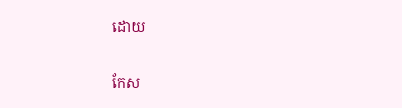ដោយ

កែស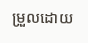ម្រួលដោយ